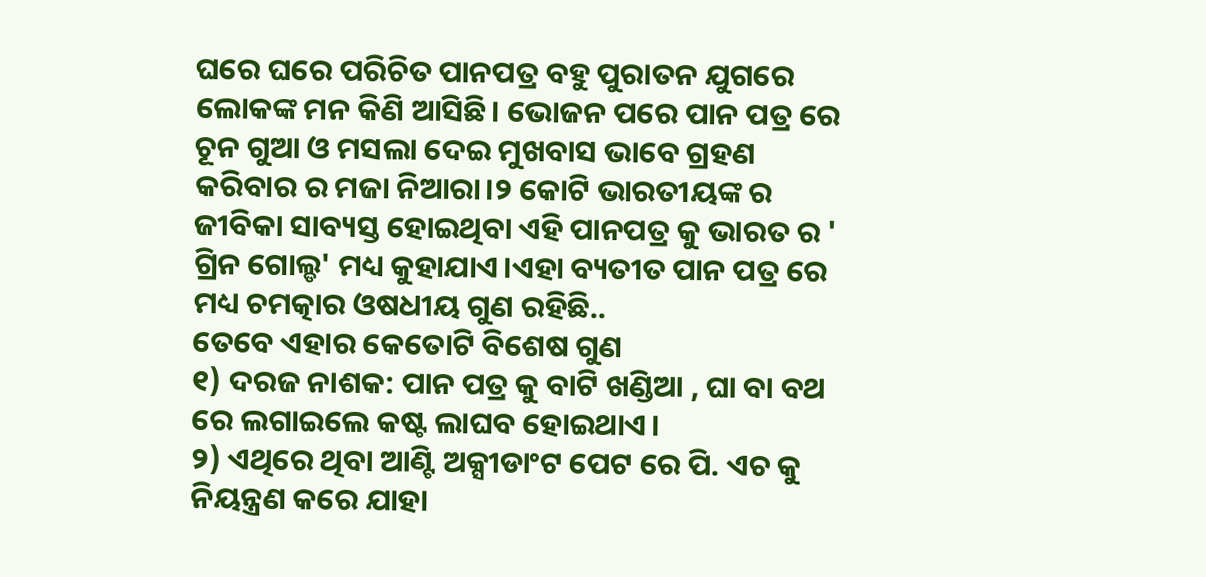ଘରେ ଘରେ ପରିଚିତ ପାନପତ୍ର ବହୁ ପୁରାତନ ଯୁଗରେ ଲୋକଙ୍କ ମନ କିଣି ଆସିଛି। ଭୋଜନ ପରେ ପାନ ପତ୍ର ରେ ଚୂନ ଗୁଆ ଓ ମସଲା ଦେଇ ମୁଖବାସ ଭାବେ ଗ୍ରହଣ କରିବାର ର ମଜା ନିଆରା।୨ କୋଟି ଭାରତୀୟଙ୍କ ର ଜୀବିକା ସାବ୍ୟସ୍ତ ହୋଇଥିବା ଏହି ପାନପତ୍ର କୁ ଭାରତ ର ' ଗ୍ରିନ ଗୋଲ୍ଡ' ମଧ୍ୟ କୁହାଯାଏ।ଏହା ବ୍ୟତୀତ ପାନ ପତ୍ର ରେ ମଧ୍ୟ ଚମତ୍କାର ଓଷଧୀୟ ଗୁଣ ରହିଛି..
ତେବେ ଏହାର କେତୋଟି ବିଶେଷ ଗୁଣ
୧) ଦରଜ ନାଶକ: ପାନ ପତ୍ର କୁ ବାଟି ଖଣ୍ଡିଆ , ଘା ବା ବଥ ରେ ଲଗାଇଲେ କଷ୍ଟ ଲାଘବ ହୋଇଥାଏ।
୨) ଏଥିରେ ଥିବା ଆଣ୍ଟି ଅକ୍ସୀଡାଂଟ ପେଟ ରେ ପି. ଏଚ କୁ ନିୟନ୍ତ୍ରଣ କରେ ଯାହା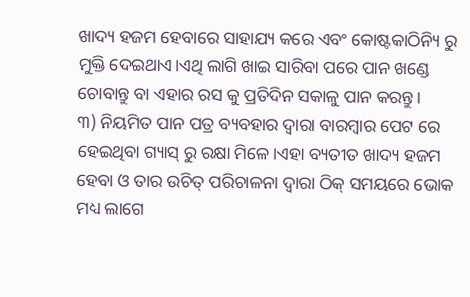ଖାଦ୍ୟ ହଜମ ହେବାରେ ସାହାଯ୍ୟ କରେ ଏବଂ କୋଷ୍ଟକାଠିନ୍ୟି ରୁ ମୁକ୍ତି ଦେଇଥାଏ।ଏଥି ଲାଗି ଖାଇ ସାରିବା ପରେ ପାନ ଖଣ୍ଡେ ଚୋବାନ୍ତୁ ବା ଏହାର ରସ କୁ ପ୍ରତିଦିନ ସକାଳୁ ପାନ କରନ୍ତୁ।
୩) ନିୟମିତ ପାନ ପତ୍ର ବ୍ୟବହାର ଦ୍ଵାରା ବାରମ୍ବାର ପେଟ ରେ ହେଇଥିବା ଗ୍ୟାସ୍ ରୁ ରକ୍ଷା ମିଳେ।ଏହା ବ୍ୟତୀତ ଖାଦ୍ୟ ହଜମ ହେବା ଓ ତାର ଉଚିତ୍ ପରିଚାଳନା ଦ୍ୱାରା ଠିକ୍ ସମୟରେ ଭୋକ ମଧ୍ୟ ଲାଗେ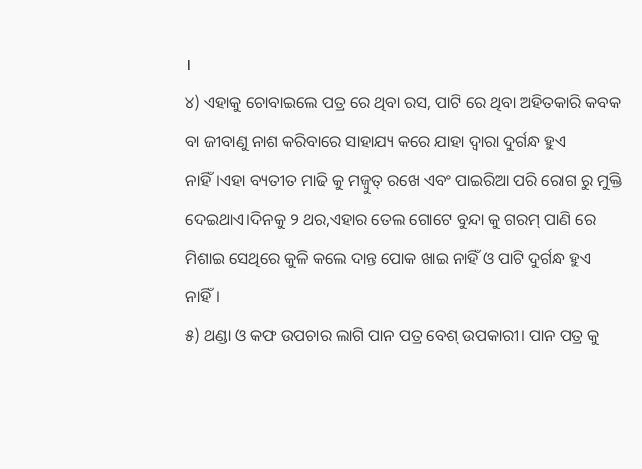।
୪) ଏହାକୁ ଚୋବାଇଲେ ପତ୍ର ରେ ଥିବା ରସ, ପାଟି ରେ ଥିବା ଅହିତକାରି କବକ ବା ଜୀବାଣୁ ନାଶ କରିବାରେ ସାହାଯ୍ୟ କରେ ଯାହା ଦ୍ଵାରା ଦୁର୍ଗନ୍ଧ ହୁଏ ନାହିଁ।ଏହା ବ୍ୟତୀତ ମାଢି କୁ ମଜ୍ବୁତ୍ ରଖେ ଏବଂ ପାଇରିଆ ପରି ରୋଗ ରୁ ମୁକ୍ତି ଦେଇଥାଏ।ଦିନକୁ ୨ ଥର,ଏହାର ତେଲ ଗୋଟେ ବୁନ୍ଦା କୁ ଗରମ୍ ପାଣି ରେ ମିଶାଇ ସେଥିରେ କୁଳି କଲେ ଦାନ୍ତ ପୋକ ଖାଇ ନାହିଁ ଓ ପାଟି ଦୁର୍ଗନ୍ଧ ହୁଏ ନାହିଁ।
୫) ଥଣ୍ଡା ଓ କଫ ଉପଚାର ଲାଗି ପାନ ପତ୍ର ବେଶ୍ ଉପକାରୀ। ପାନ ପତ୍ର କୁ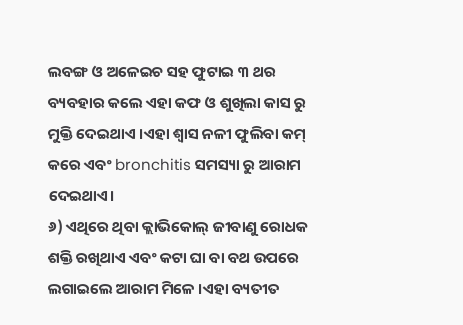ଲବଙ୍ଗ ଓ ଅଳେଇଚ ସହ ଫୁଟାଇ ୩ ଥର ବ୍ୟବହାର କଲେ ଏହା କଫ ଓ ଶୁଖିଲା କାସ ରୁ ମୁକ୍ତି ଦେଇଥାଏ ।ଏହା ଶ୍ୱାସ ନଳୀ ଫୁଲିବା କମ୍ କରେ ଏବଂ bronchitis ସମସ୍ୟା ରୁ ଆରାମ ଦେଇଥାଏ।
୬) ଏଥିରେ ଥିବା କ୍ଲାଭିକୋଲ୍ ଜୀବାଣୁ ରୋଧକ ଶକ୍ତି ରଖିଥାଏ ଏବଂ କଟା ଘା ବା ବଥ ଉପରେ ଲଗାଇଲେ ଆରାମ ମିଳେ ।ଏହା ବ୍ୟତୀତ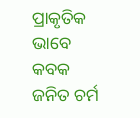ପ୍ରାକୃତିକ ଭାବେ କବକ ଜନିତ ଚର୍ମ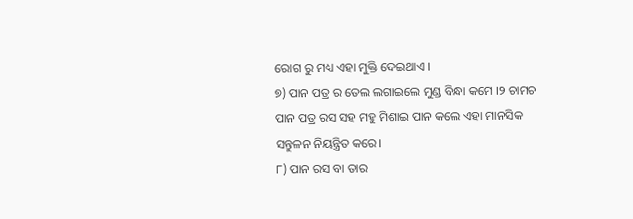ରୋଗ ରୁ ମଧ୍ୟ ଏହା ମୁକ୍ତି ଦେଇଥାଏ ।
୭) ପାନ ପତ୍ର ର ତେଲ ଲଗାଇଲେ ମୁଣ୍ଡ ବିନ୍ଧା କମେ ।୨ ଚାମଚ ପାନ ପତ୍ର ରସ ସହ ମହୁ ମିଶାଇ ପାନ କଲେ ଏହା ମାନସିକ ସନ୍ତୁଳନ ନିୟନ୍ତ୍ରିତ କରେ।
୮) ପାନ ରସ ବା ତାର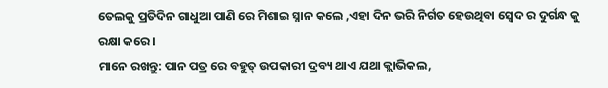ତେଲକୁ ପ୍ରତିଦିନ ଗାଧୁଆ ପାଣି ରେ ମିଶାଇ ସ୍ନାନ କଲେ ,ଏହା ଦିନ ଭରି ନିର୍ଗତ ହେଉଥିବା ସ୍ଵେଦ ର ଦୁର୍ଗନ୍ଧ କୁ ରକ୍ଷା କରେ।
ମାନେ ରଖନ୍ତୁ: ପାନ ପତ୍ର ରେ ବହୁତ୍ ଉପକାରୀ ଦ୍ରବ୍ୟ ଥାଏ ଯଥା କ୍ଲାଭିକଲ,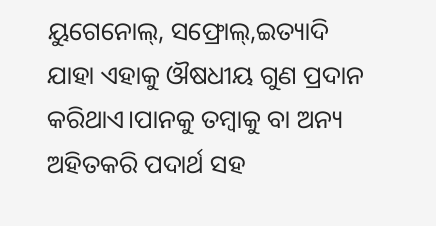ୟୁଗେନୋଲ୍, ସଫ୍ରୋଲ୍,ଇତ୍ୟାଦି ଯାହା ଏହାକୁ ଔଷଧୀୟ ଗୁଣ ପ୍ରଦାନ କରିଥାଏ।ପାନକୁ ତମ୍ୱାକୁ ବା ଅନ୍ୟ ଅହିତକରି ପଦାର୍ଥ ସହ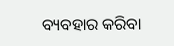ବ୍ୟବହାର କରିବା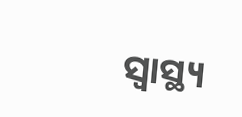ସ୍ବାସ୍ଥ୍ୟ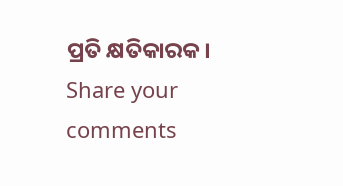ପ୍ରତି କ୍ଷତିକାରକ।
Share your comments